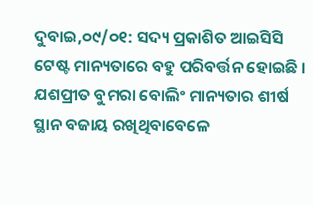ଦୁବାଇ,୦୯/୦୧: ସଦ୍ୟ ପ୍ରକାଶିତ ଆଇସିସି ଟେଷ୍ଟ ମାନ୍ୟତାରେ ବହୁ ପରିବର୍ତ୍ତନ ହୋଇଛି । ଯଶପ୍ରୀତ ବୁମରା ବୋଲିଂ ମାନ୍ୟତାର ଶୀର୍ଷ ସ୍ଥାନ ବଜାୟ ରଖିଥିବାବେଳେ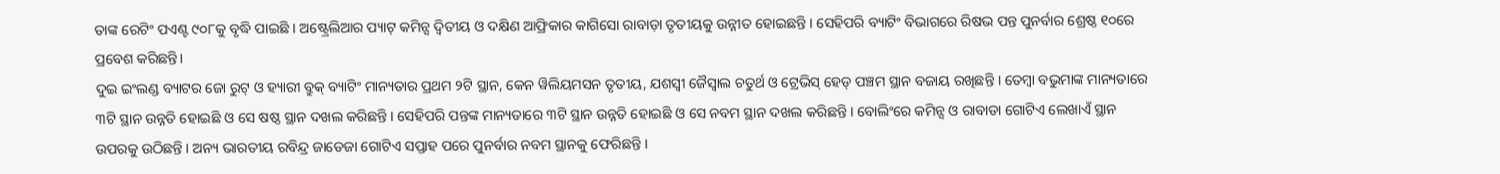ତାଙ୍କ ରେଟିଂ ପଏଣ୍ଟ ୯୦୮କୁ ବୃଦ୍ଧି ପାଇଛି । ଅଷ୍ଟ୍ରେଲିଆର ପ୍ୟାଟ୍ କମିନ୍ସ ଦ୍ୱିତୀୟ ଓ ଦକ୍ଷିଣ ଆଫ୍ରିକାର କାଗିସୋ ରାବାଡ଼ା ତୃତୀୟକୁ ଉନ୍ନୀତ ହୋଇଛନ୍ତି । ସେହିପରି ବ୍ୟାଟିଂ ବିଭାଗରେ ରିଷଭ ପନ୍ତ ପୁନର୍ବାର ଶ୍ରେଷ୍ଠ ୧୦ରେ ପ୍ରବେଶ କରିଛନ୍ତି।
ଦୁଇ ଇଂଲଣ୍ଡ ବ୍ୟାଟର ଜୋ ରୁଟ୍ ଓ ହ୍ୟାରୀ ବ୍ରୁକ୍ ବ୍ୟାଟିଂ ମାନ୍ୟତାର ପ୍ରଥମ ୨ଟି ସ୍ଥାନ, କେନ ୱିଲିୟମସନ ତୃତୀୟ, ଯଶସ୍ୱୀ ଜୈସ୍ୱାଲ ଚତୁର୍ଥ ଓ ଟ୍ରେଭିସ୍ ହେଡ୍ ପଞ୍ଚମ ସ୍ଥାନ ବଜାୟ ରଖିଛନ୍ତି । ତେମ୍ବା ବଭୁମାଙ୍କ ମାନ୍ୟତାରେ ୩ଟି ସ୍ଥାନ ଉନ୍ନତି ହୋଇଛି ଓ ସେ ଷଷ୍ଠ ସ୍ଥାନ ଦଖଲ କରିଛନ୍ତି । ସେହିପରି ପନ୍ତଙ୍କ ମାନ୍ୟତାରେ ୩ଟି ସ୍ଥାନ ଉନ୍ନତି ହୋଇଛି ଓ ସେ ନବମ ସ୍ଥାନ ଦଖଲ କରିଛନ୍ତି । ବୋଲିଂରେ କମିନ୍ସ ଓ ରାବାଡା ଗୋଟିଏ ଲେଖାଏଁ ସ୍ଥାନ ଉପରକୁ ଉଠିଛନ୍ତି । ଅନ୍ୟ ଭାରତୀୟ ରବିନ୍ଦ୍ର ଜାଡେଜା ଗୋଟିଏ ସପ୍ତାହ ପରେ ପୁନର୍ବାର ନବମ ସ୍ଥାନକୁ ଫେରିଛନ୍ତି ।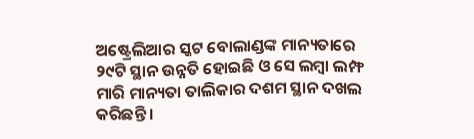ଅଷ୍ଟ୍ରେଲିଆର ସ୍କଟ ବୋଲାଣ୍ଡଙ୍କ ମାନ୍ୟତାରେ ୨୯ଟି ସ୍ଥାନ ଉନ୍ନତି ହୋଇଛି ଓ ସେ ଲମ୍ବା ଲମ୍ଫ ମାରି ମାନ୍ୟତା ତାଲିକାର ଦଶମ ସ୍ଥାନ ଦଖଲ କରିଛନ୍ତି ।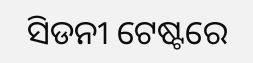ସିଡନୀ ଟେଷ୍ଟରେ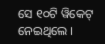ସେ ୧୦ଟି ୱିକେଟ୍ ନେଇଥିଲେ ।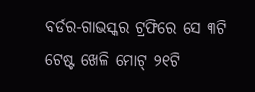ବର୍ଡର-ଗାଭସ୍କର ଟ୍ରଫିରେ ସେ ୩ଟି ଟେଷ୍ଟ ଖେଳି ମୋଟ୍ ୨୧ଟି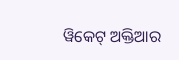ୱିକେଟ୍ ଅକ୍ତିଆର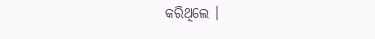କରିଥିଲେ ।